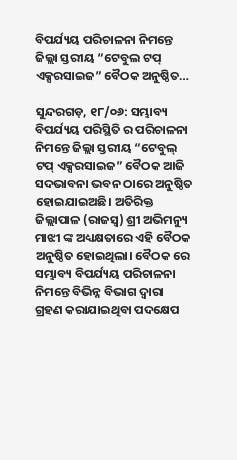ବିପର୍ଯ୍ୟୟ ପରିଚାଳନା ନିମନ୍ତେ ଜିଲ୍ଲା ସ୍ତରୀୟ “ଟେବୁଲ ଟପ୍ ଏକ୍ସରସାଇଜ” ବୈଠକ ଅନୁଷ୍ଠିତ…

ସୁନ୍ଦରଗଡ଼, ୧୮/୦୬: ସମ୍ଭାବ୍ୟ ବିପର୍ଯ୍ୟୟ ପରିସ୍ଥିତି ର ପରିଚାଳନା ନିମନ୍ତେ ଜିଲ୍ଲା ସ୍ତରୀୟ “ଟେବୁଲ୍ ଟପ୍ ଏକ୍ସରସାଇଜ” ବୈଠକ ଆଜି ସଦଭାବନା ଭବନ ଠାରେ ଅନୁଷ୍ଠିତ ହୋଇଯାଇଅଛି। ଅତିରିକ୍ତ ଜିଲ୍ଲାପାଳ (ରାଜସ୍ବ) ଶ୍ରୀ ଅଭିମନ୍ୟୁ ମାଝୀ ଙ୍କ ଅଧ୍ୟକ୍ଷତାରେ ଏହି ବୈଠକ ଅନୁଷ୍ଠିତ ହୋଇଥିଲା। ବୈଠକ ରେ ସମ୍ଭାବ୍ୟ ବିପର୍ଯ୍ୟୟ ପରିଚାଳନା ନିମନ୍ତେ ବିଭିନ୍ନ ବିଭାଗ ଦ୍ଵାରା ଗ୍ରହଣ କରାଯାଇଥିବା ପଦକ୍ଷେପ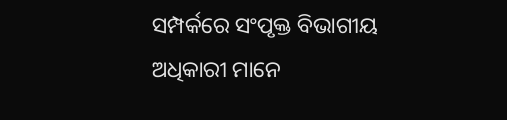ସମ୍ପର୍କରେ ସଂପୃକ୍ତ ବିଭାଗୀୟ ଅଧିକାରୀ ମାନେ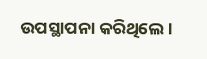ଉପସ୍ଥାପନା କରିଥିଲେ ।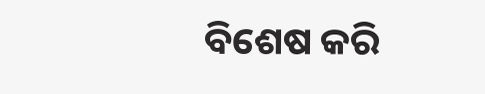ବିଶେଷ କରି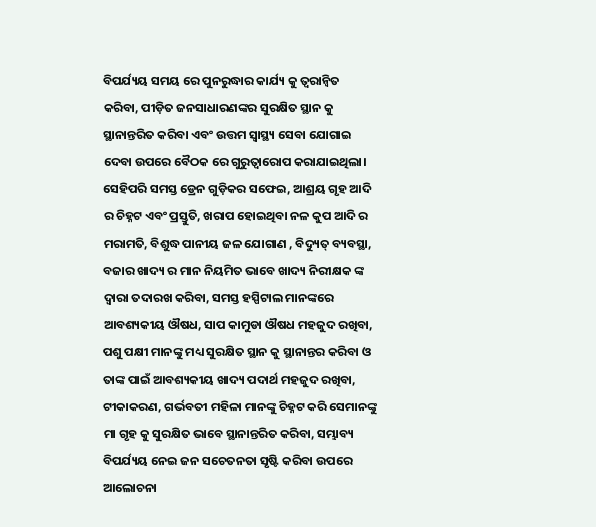ବିପର୍ଯ୍ୟୟ ସମୟ ରେ ପୁନରୁଦ୍ଧାର କାର୍ଯ୍ୟ କୁ ତ୍ୱରାନ୍ୱିତ କରିବା, ପୀଡ଼ିତ ଜନସାଧାରଣଙ୍କର ସୁରକ୍ଷିତ ସ୍ଥାନ କୁ ସ୍ଥାନାନ୍ତରିତ କରିବା ଏବଂ ଉତ୍ତମ ସ୍ବାସ୍ଥ୍ୟ ସେବା ଯୋଗାଇ ଦେବା ଉପରେ ବୈଠକ ରେ ଗୁରୁତ୍ଵାରୋପ କରାଯାଇଥିଲା। ସେହିପରି ସମସ୍ତ ଡ୍ରେନ ଗୁଡ଼ିକର ସଫେଇ, ଆଶ୍ରୟ ଗୃହ ଆଦି ର ଚିହ୍ନଟ ଏବଂ ପ୍ରସ୍ତୁତି, ଖରାପ ହୋଇଥିବା ନଳ କୁପ ଆଦି ର ମରାମତି, ବିଶୁଦ୍ଧ ପାନୀୟ ଜଳ ଯୋଗାଣ , ବିଦ୍ୟୁତ୍ ବ୍ୟବସ୍ଥା, ବଜାର ଖାଦ୍ୟ ର ମାନ ନିୟମିତ ଭାବେ ଖାଦ୍ୟ ନିରୀକ୍ଷକ ଙ୍କ ଦ୍ଵାରା ତଦାରଖ କରିବା, ସମସ୍ତ ହସ୍ପିଟାଲ ମାନଙ୍କରେ ଆବଶ୍ୟକୀୟ ଔଷଧ, ସାପ କାମୁଡା ଔଷଧ ମହଜୁଦ ରଖିବା, ପଶୁ ପକ୍ଷୀ ମାନଙ୍କୁ ମଧ୍ୟ ସୁରକ୍ଷିତ ସ୍ଥାନ କୁ ସ୍ଥାନାନ୍ତର କରିବା ଓ ତାଙ୍କ ପାଇଁ ଆବଶ୍ୟକୀୟ ଖାଦ୍ୟ ପଦାର୍ଥ ମହଜୁଦ ରଖିବା, ଟୀକାକରଣ, ଗର୍ଭବତୀ ମହିଳା ମାନଙ୍କୁ ଚିହ୍ନଟ କରି ସେମାନଙ୍କୁ ମା ଗୃହ କୁ ସୁରକ୍ଷିତ ଭାବେ ସ୍ଥାନାନ୍ତରିତ କରିବା, ସମ୍ଭାବ୍ୟ ବିପର୍ଯ୍ୟୟ ନେଇ ଜନ ସଚେତନତା ସୃଷ୍ଟି କରିବା ଉପରେ ଆଲୋଚନା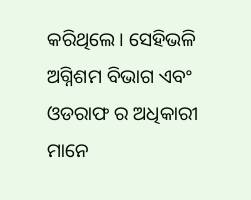କରିଥିଲେ। ସେହିଭଳି ଅଗ୍ନିଶମ ବିଭାଗ ଏବଂ ଓଡରାଫ ର ଅଧିକାରୀ ମାନେ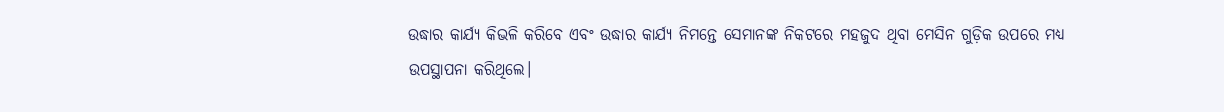ଉଦ୍ଧାର କାର୍ଯ୍ୟ କିଭଳି କରିବେ ଏବଂ ଉଦ୍ଧାର କାର୍ଯ୍ୟ ନିମନ୍ତେ ସେମାନଙ୍କ ନିକଟରେ ମହଜୁଦ ଥିବା ମେସିନ ଗୁଡ଼ିକ ଉପରେ ମଧ୍ୟ ଉପସ୍ଥାପନା କରିଥିଲେ।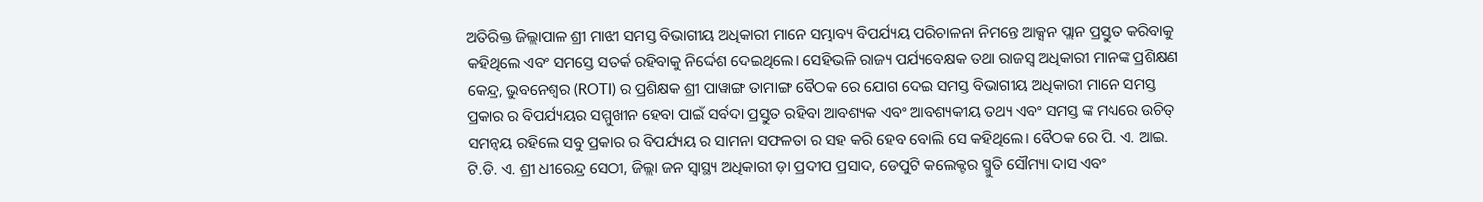ଅତିରିକ୍ତ ଜିଲ୍ଲାପାଳ ଶ୍ରୀ ମାଝୀ ସମସ୍ତ ବିଭାଗୀୟ ଅଧିକାରୀ ମାନେ ସମ୍ଭାବ୍ୟ ବିପର୍ଯ୍ୟୟ ପରିଚାଳନା ନିମନ୍ତେ ଆକ୍ସନ ପ୍ଲାନ ପ୍ରସ୍ତୁତ କରିବାକୁ କହିଥିଲେ ଏବଂ ସମସ୍ତେ ସତର୍କ ରହିବାକୁ ନିର୍ଦ୍ଦେଶ ଦେଇଥିଲେ। ସେହିଭଳି ରାଜ୍ୟ ପର୍ଯ୍ୟବେକ୍ଷକ ତଥା ରାଜସ୍ବ ଅଧିକାରୀ ମାନଙ୍କ ପ୍ରଶିକ୍ଷଣ କେନ୍ଦ୍ର, ଭୁବନେଶ୍ୱର (ROTI) ର ପ୍ରଶିକ୍ଷକ ଶ୍ରୀ ପାୱାଙ୍ଗ ତାମାଙ୍ଗ ବୈଠକ ରେ ଯୋଗ ଦେଇ ସମସ୍ତ ବିଭାଗୀୟ ଅଧିକାରୀ ମାନେ ସମସ୍ତ ପ୍ରକାର ର ବିପର୍ଯ୍ୟୟର ସମ୍ମୁଖୀନ ହେବା ପାଇଁ ସର୍ବଦା ପ୍ରସ୍ତୁତ ରହିବା ଆବଶ୍ୟକ ଏବଂ ଆବଶ୍ୟକୀୟ ତଥ୍ୟ ଏବଂ ସମସ୍ତ ଙ୍କ ମଧ୍ୟରେ ଉଚିତ୍ ସମନ୍ୱୟ ରହିଲେ ସବୁ ପ୍ରକାର ର ବିପର୍ଯ୍ୟୟ ର ସାମନା ସଫଳତା ର ସହ କରି ହେବ ବୋଲି ସେ କହିଥିଲେ। ବୈଠକ ରେ ପି. ଏ. ଆଇ. ଟି.ଡି. ଏ. ଶ୍ରୀ ଧୀରେନ୍ଦ୍ର ସେଠୀ, ଜିଲ୍ଲା ଜନ ସ୍ବାସ୍ଥ୍ୟ ଅଧିକାରୀ ଡ଼ା ପ୍ରଦୀପ ପ୍ରସାଦ, ଡେପୁଟି କଲେକ୍ଟର ସ୍ମୁତି ସୌମ୍ୟା ଦାସ ଏବଂ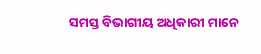ସମସ୍ତ ବିଭାଗୀୟ ଅଧିକାରୀ ମାନେ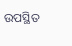ଉପସ୍ଥିତ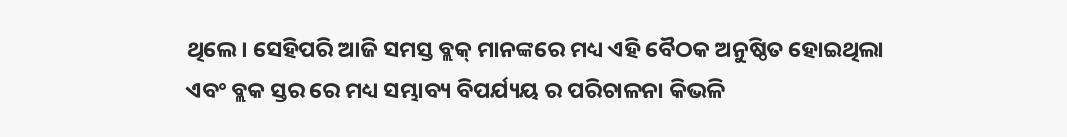ଥିଲେ। ସେହିପରି ଆଜି ସମସ୍ତ ବ୍ଲକ୍ ମାନଙ୍କରେ ମଧ୍ୟ ଏହି ବୈଠକ ଅନୁଷ୍ଠିତ ହୋଇଥିଲା ଏବଂ ବ୍ଲକ ସ୍ତର ରେ ମଧ୍ୟ ସମ୍ଭାବ୍ୟ ବିପର୍ଯ୍ୟୟ ର ପରିଚାଳନା କିଭଳି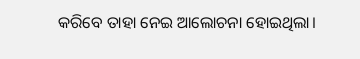କରିବେ ତାହା ନେଇ ଆଲୋଚନା ହୋଇଥିଲା।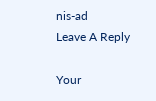nis-ad
Leave A Reply

Your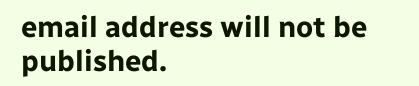email address will not be published.